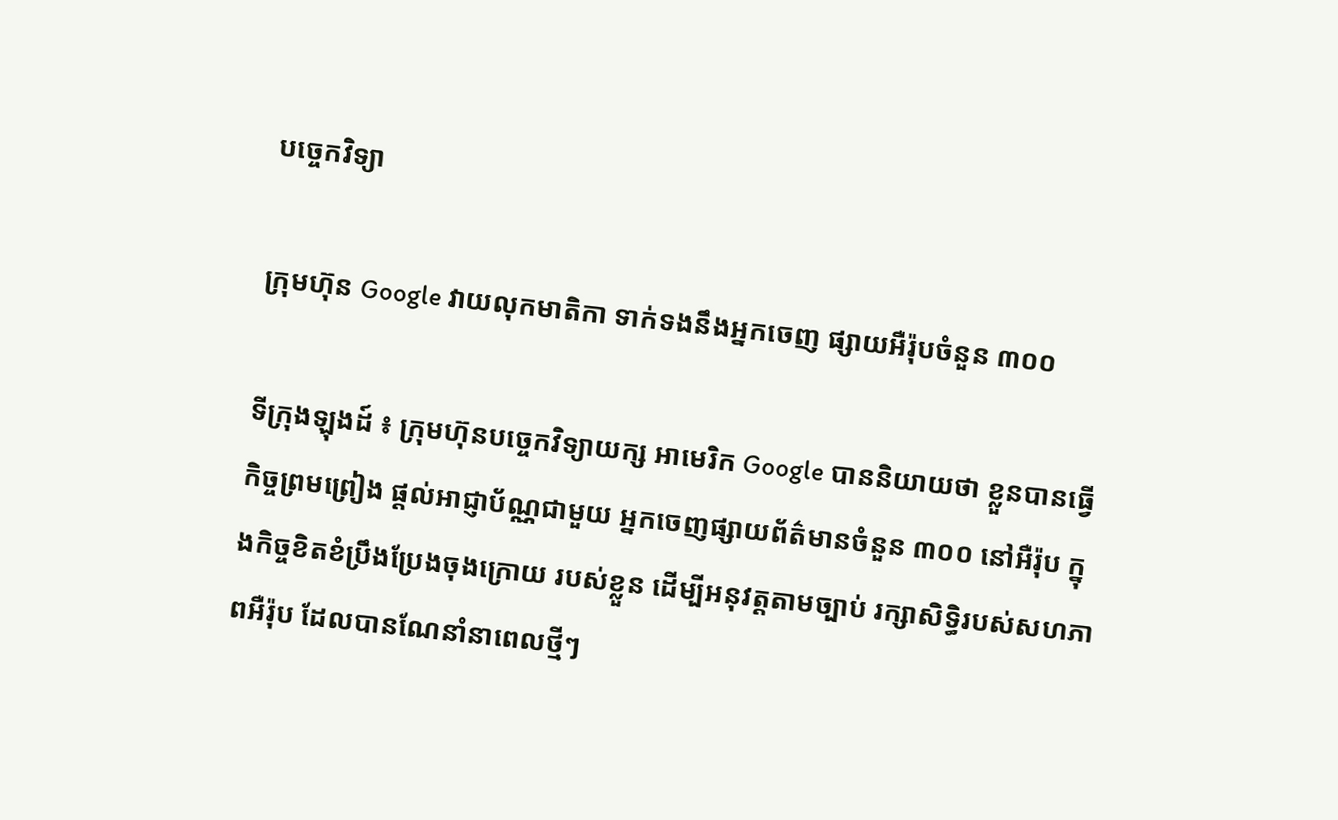បច្ចេកវិទ្យា

ក្រុមហ៊ុន Google វាយលុកមាតិកា ទាក់ទងនឹងអ្នកចេញ ផ្សាយអឺរ៉ុបចំនួន ៣០០

ទីក្រុងឡុងដ៍ ៖ ក្រុមហ៊ុនបច្ចេកវិទ្យាយក្ស អាមេរិក Google បាននិយាយថា ខ្លួនបានធ្វើកិច្ចព្រមព្រៀង ផ្តល់អាជ្ញាប័ណ្ណជាមួយ អ្នកចេញផ្សាយព័ត៌មានចំនួន ៣០០ នៅអឺរ៉ុប ក្នុងកិច្ចខិតខំប្រឹងប្រែងចុងក្រោយ របស់ខ្លួន ដើម្បីអនុវត្តតាមច្បាប់ រក្សាសិទ្ធិរបស់សហភាពអឺរ៉ុប ដែលបានណែនាំនាពេលថ្មីៗ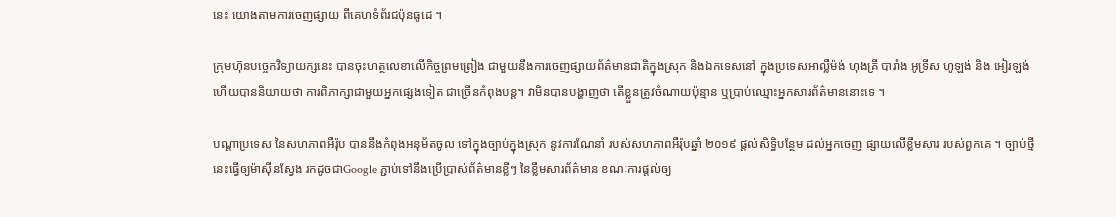នេះ យោងតាមការចេញផ្សាយ ពីគេហទំព័រជប៉ុនធូដេ ។

ក្រុមហ៊ុនបច្ចេកវិទ្យាយក្សនេះ បានចុះហត្ថលេខាលើកិច្ចព្រមព្រៀង ជាមួយនឹងការចេញផ្សាយព័ត៌មានជាតិក្នុងស្រុក និងឯកទេសនៅ ក្នុងប្រទេសអាល្លឺម៉ង់ ហុងគ្រី បារាំង អូទ្រីស ហូឡង់ និង អៀរឡង់ ហើយបាននិយាយថា ការពិភាក្សាជាមួយអ្នកផ្សេងទៀត ជាច្រើនកំពុងបន្ត។ វាមិនបានបង្ហាញថា តើខ្លួនត្រូវចំណាយប៉ុន្មាន ឬប្រាប់ឈ្មោះអ្នកសារព័ត៌មាននោះទេ ។

បណ្តាប្រទេស នៃសហភាពអឺរ៉ុប បាននឹងកំពុងអនុម័តចូល ទៅក្នុងច្បាប់ក្នុងស្រុក នូវការណែនាំ របស់សហភាពអឺរ៉ុបឆ្នាំ ២០១៩ ផ្តល់សិទ្ធិបន្ថែម ដល់អ្នកចេញ ផ្សាយលើខ្លឹមសារ របស់ពួកគេ ។ ច្បាប់ថ្មីនេះធ្វើឲ្យម៉ាស៊ីនស្វែង រកដូចជាGoogle ភ្ជាប់ទៅនឹងប្រើប្រាស់ព័ត៌មានខ្លីៗ នៃខ្លឹមសារព័ត៌មាន ខណៈការផ្តល់ឲ្យ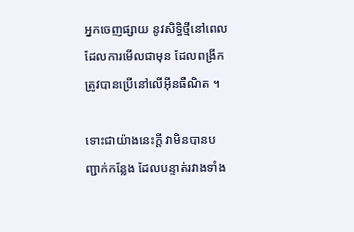អ្នកចេញផ្សាយ នូវសិទ្ធិថ្មីនៅពេលដែលការមើលជាមុន ដែលពង្រីកត្រូវបានប្រើនៅលើអ៊ីនធឺណិត ។

ទោះជាយ៉ាងនេះក្តី វាមិនបានបញ្ជាក់កន្លែង ដែលបន្ទាត់រវាងទាំង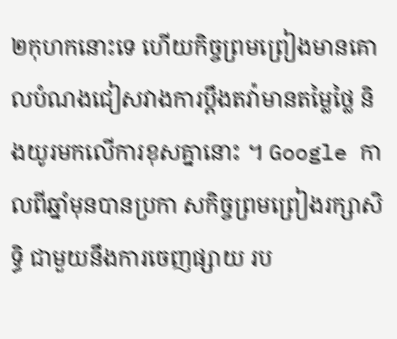២កុហកនោះទេ ហើយកិច្ចព្រមព្រៀងមានគោលបំណងជៀសវាងការប្ដឹងតវ៉ាមានតម្លៃថ្លៃ និងយូរមកលើការខុសគ្នានោះ ។ Google កាលពីឆ្នាំមុនបានប្រកា សកិច្ចព្រមព្រៀងរក្សាសិទ្ធិ ជាមួយនឹងការចេញផ្សាយ រប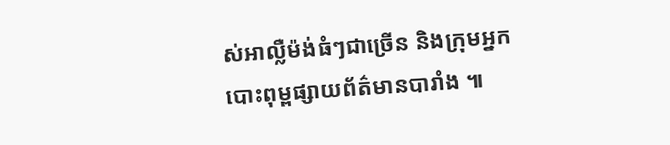ស់អាល្លឺម៉ង់ធំៗជាច្រើន និងក្រុមអ្នកបោះពុម្ពផ្សាយព័ត៌មានបារាំង ៕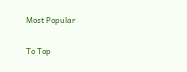Most Popular

To Top